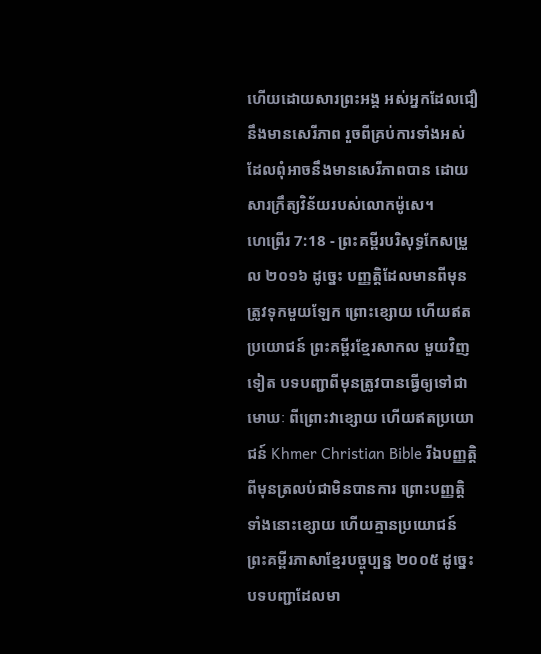ហើយដោយសារព្រះអង្គ អស់អ្នកដែលជឿនឹងមានសេរីភាព រួចពីគ្រប់ការទាំងអស់ ដែលពុំអាចនឹងមានសេរីភាពបាន ដោយសារក្រឹត្យវិន័យរបស់លោកម៉ូសេ។
ហេព្រើរ 7:18 - ព្រះគម្ពីរបរិសុទ្ធកែសម្រួល ២០១៦ ដូច្នេះ បញ្ញត្តិដែលមានពីមុន ត្រូវទុកមួយឡែក ព្រោះខ្សោយ ហើយឥតប្រយោជន៍ ព្រះគម្ពីរខ្មែរសាកល មួយវិញទៀត បទបញ្ជាពីមុនត្រូវបានធ្វើឲ្យទៅជាមោឃៈ ពីព្រោះវាខ្សោយ ហើយឥតប្រយោជន៍ Khmer Christian Bible រីឯបញ្ញត្ដិពីមុនត្រលប់ជាមិនបានការ ព្រោះបញ្ញត្ដិទាំងនោះខ្សោយ ហើយគ្មានប្រយោជន៍ ព្រះគម្ពីរភាសាខ្មែរបច្ចុប្បន្ន ២០០៥ ដូច្នេះ បទបញ្ជាដែលមា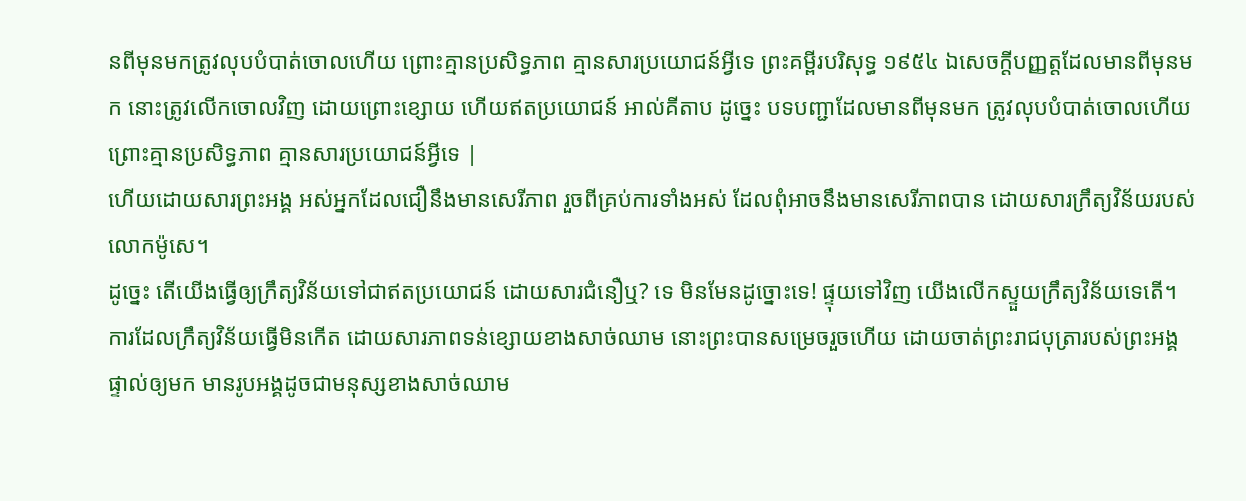នពីមុនមកត្រូវលុបបំបាត់ចោលហើយ ព្រោះគ្មានប្រសិទ្ធភាព គ្មានសារប្រយោជន៍អ្វីទេ ព្រះគម្ពីរបរិសុទ្ធ ១៩៥៤ ឯសេចក្ដីបញ្ញត្តដែលមានពីមុនមក នោះត្រូវលើកចោលវិញ ដោយព្រោះខ្សោយ ហើយឥតប្រយោជន៍ អាល់គីតាប ដូច្នេះ បទបញ្ជាដែលមានពីមុនមក ត្រូវលុបបំបាត់ចោលហើយ ព្រោះគ្មានប្រសិទ្ធភាព គ្មានសារប្រយោជន៍អ្វីទេ |
ហើយដោយសារព្រះអង្គ អស់អ្នកដែលជឿនឹងមានសេរីភាព រួចពីគ្រប់ការទាំងអស់ ដែលពុំអាចនឹងមានសេរីភាពបាន ដោយសារក្រឹត្យវិន័យរបស់លោកម៉ូសេ។
ដូច្នេះ តើយើងធ្វើឲ្យក្រឹត្យវិន័យទៅជាឥតប្រយោជន៍ ដោយសារជំនឿឬ? ទេ មិនមែនដូច្នោះទេ! ផ្ទុយទៅវិញ យើងលើកស្ទួយក្រឹត្យវិន័យទេតើ។
ការដែលក្រឹត្យវិន័យធ្វើមិនកើត ដោយសារភាពទន់ខ្សោយខាងសាច់ឈាម នោះព្រះបានសម្រេចរួចហើយ ដោយចាត់ព្រះរាជបុត្រារបស់ព្រះអង្គផ្ទាល់ឲ្យមក មានរូបអង្គដូចជាមនុស្សខាងសាច់ឈាម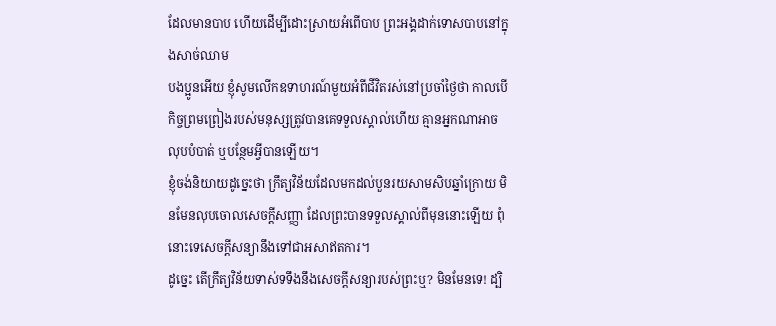ដែលមានបាប ហើយដើម្បីដោះស្រាយអំពើបាប ព្រះអង្គដាក់ទោសបាបនៅក្នុងសាច់ឈាម
បងប្អូនអើយ ខ្ញុំសូមលើកឧទាហរណ៍មួយអំពីជីវិតរស់នៅប្រចាំថ្ងៃថា កាលបើកិច្ចព្រមព្រៀងរបស់មនុស្សត្រូវបានគេទទួលស្គាល់ហើយ គ្មានអ្នកណាអាចលុបបំបាត់ ឬបន្ថែមអ្វីបានឡើយ។
ខ្ញុំចង់និយាយដូច្នេះថា ក្រឹត្យវិន័យដែលមកដល់បួនរយសាមសិបឆ្នាំក្រោយ មិនមែនលុបចោលសេចក្តីសញ្ញា ដែលព្រះបានទទួលស្គាល់ពីមុននោះឡើយ ពុំនោះទេសេចក្តីសន្យានឹងទៅជាអសាឥតការ។
ដូច្នេះ តើក្រឹត្យវិន័យទាស់ទទឹងនឹងសេចក្ដីសន្យារបស់ព្រះឬ? មិនមែនទេ! ដ្បិ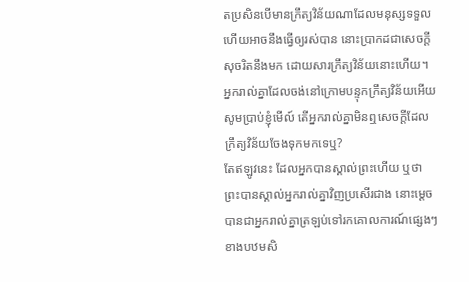តប្រសិនបើមានក្រឹត្យវិន័យណាដែលមនុស្សទទួល ហើយអាចនឹងធ្វើឲ្យរស់បាន នោះប្រាកដជាសេចក្ដីសុចរិតនឹងមក ដោយសារក្រឹត្យវិន័យនោះហើយ។
អ្នករាល់គ្នាដែលចង់នៅក្រោមបន្ទុកក្រឹត្យវិន័យអើយ សូមប្រាប់ខ្ញុំមើល៍ តើអ្នករាល់គ្នាមិនឮសេចក្ដីដែលក្រឹត្យវិន័យចែងទុកមកទេឬ?
តែឥឡូវនេះ ដែលអ្នកបានស្គាល់ព្រះហើយ ឬថា ព្រះបានស្គាល់អ្នករាល់គ្នាវិញប្រសើរជាង នោះម្ដេចបានជាអ្នករាល់គ្នាត្រឡប់ទៅរកគោលការណ៍ផ្សេងៗខាងបឋមសិ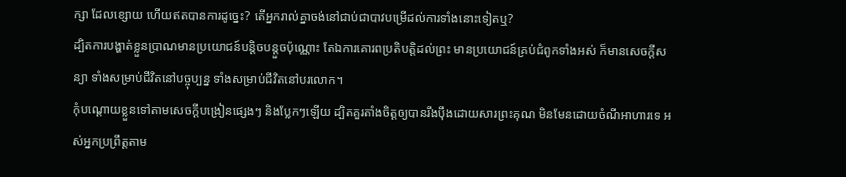ក្សា ដែលខ្សោយ ហើយឥតបានការដូច្នេះ? តើអ្នករាល់គ្នាចង់នៅជាប់ជាបាវបម្រើដល់ការទាំងនោះទៀតឬ?
ដ្បិតការបង្ហាត់ខ្លួនប្រាណមានប្រយោជន៍បន្តិចបន្តួចប៉ុណ្ណោះ តែឯការគោរពប្រតិបត្តិដល់ព្រះ មានប្រយោជន៍គ្រប់ជំពូកទាំងអស់ ក៏មានសេចក្ដីសន្យា ទាំងសម្រាប់ជីវិតនៅបច្ចុប្បន្ន ទាំងសម្រាប់ជីវិតនៅបរលោក។
កុំបណ្តោយខ្លួនទៅតាមសេចក្ដីបង្រៀនផ្សេងៗ និងប្លែកៗឡើយ ដ្បិតគួរតាំងចិត្តឲ្យបានរឹងប៉ឹងដោយសារព្រះគុណ មិនមែនដោយចំណីអាហារទេ អស់អ្នកប្រព្រឹត្តតាម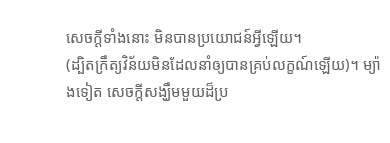សេចក្តីទាំងនោះ មិនបានប្រយោជន៍អ្វីឡើយ។
(ដ្បិតក្រឹត្យវិន័យមិនដែលនាំឲ្យបានគ្រប់លក្ខណ៍ឡើយ)។ ម្យ៉ាងទៀត សេចក្តីសង្ឃឹមមួយដ៏ប្រ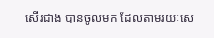សើរជាង បានចូលមក ដែលតាមរយៈសេ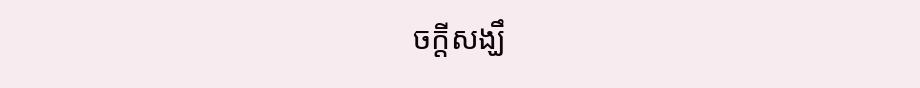ចក្តីសង្ឃឹ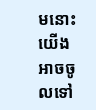មនោះ យើងអាចចូលទៅ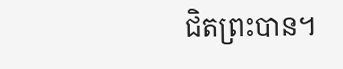ជិតព្រះបាន។